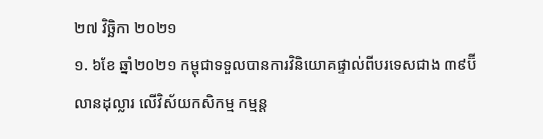២៧ វិច្ឆិកា ២០២១
១. ៦ខែ ឆ្នាំ២០២១ កម្ពុជាទទួលបានការវិនិយោគផ្ទាល់ពីបរទេសជាង ៣៩ប៊ីលានដុល្លារ លើវិស័យកសិកម្ម កម្មន្ត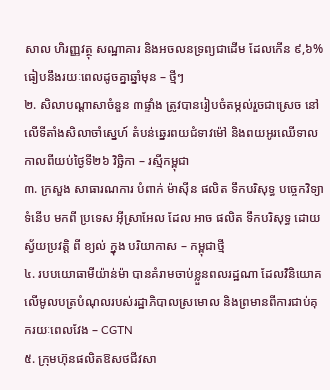សាល ហិរញ្ញវត្ថុ សណ្ឋាគារ និងអចលនទ្រព្យជាដើម ដែលកើន ៩,៦% ធៀបនឹងរយៈពេលដូចគ្នាឆ្នាំមុន – ថ្មីៗ
២. សិលាបណ្តាសាចំនួន ៣ផ្ទាំង ត្រូវបានរៀបចំតម្កល់រួចជាស្រេច នៅលើទីតាំងសិលាចាំស្នេហ៍ តំបន់ឆ្នេរពយជំទាវម៉ៅ និងពយអូរឈើទាល កាលពីយប់ថ្ងៃទី២៦ វិច្ឆិកា – រស្មីកម្ពុជា
៣. ក្រសួង សាធារណការ បំពាក់ ម៉ាស៊ីន ផលិត ទឹកបរិសុទ្ធ បច្ចេកវិទ្យា ទំនើប មកពី ប្រទេស អ៊ីស្រាអែល ដែល អាច ផលិត ទឹកបរិសុទ្ធ ដោយ ស្វ័យប្រវត្តិ ពី ខ្យល់ ក្នុង បរិយាកាស – កម្ពុជាថ្មី
៤. របបយោធាមីយ៉ាន់ម៉ា បានគំរាមចាប់ខ្លួនពលរដ្ឋណា ដែលវិនិយោគលើមូលបត្របំណុលរបស់រដ្ឋាភិបាលស្រមោល និងព្រមានពីការជាប់គុករយៈពេលវែង – CGTN
៥. ក្រុមហ៊ុនផលិតឱសថជីវសា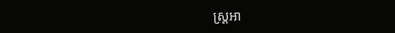ស្ត្រអា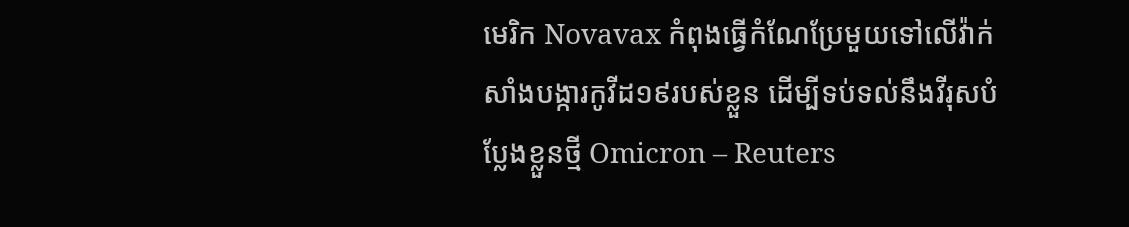មេរិក Novavax កំពុងធ្វើកំណែប្រែមួយទៅលើវ៉ាក់សាំងបង្ការកូវីដ១៩របស់ខ្លួន ដើម្បីទប់ទល់នឹងវីរុសបំប្លែងខ្លួនថ្មី Omicron – Reuters